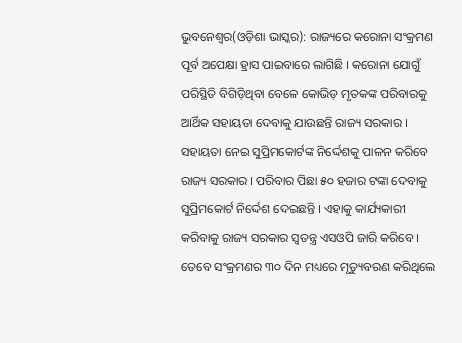ଭୁବନେଶ୍ୱର(ଓଡ଼ିଶା ଭାସ୍କର): ରାଜ୍ୟରେ କରୋନା ସଂକ୍ରମଣ ପୂର୍ବ ଅପେକ୍ଷା ହ୍ରାସ ପାଇବାରେ ଲାଗିଛି । କରୋନା ଯୋଗୁଁ ପରିସ୍ଥିତି ବିଗିଡ଼ିଥିବା ବେଳେ କୋଭିଡ଼ ମୃତକଙ୍କ ପରିବାରକୁ ଆର୍ଥିକ ସହାୟତା ଦେବାକୁ ଯାଉଛନ୍ତି ରାଜ୍ୟ ସରକାର । ସହାୟତା ନେଇ ସୁପ୍ରିମକୋର୍ଟଙ୍କ ନିର୍ଦ୍ଦେଶକୁ ପାଳନ କରିବେ ରାଜ୍ୟ ସରକାର । ପରିବାର ପିଛା ୫୦ ହଜାର ଟଙ୍କା ଦେବାକୁ ସୁପ୍ରିମକୋର୍ଟ ନିର୍ଦ୍ଦେଶ ଦେଇଛନ୍ତି । ଏହାକୁ କାର୍ଯ୍ୟକାରୀ କରିବାକୁ ରାଜ୍ୟ ସରକାର ସ୍ୱତନ୍ତ୍ର ଏସଓପି ଜାରି କରିବେ ।
ତେବେ ସଂକ୍ରମଣର ୩୦ ଦିନ ମଧ୍ୟରେ ମୃତ୍ୟୁବରଣ କରିଥିଲେ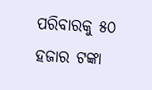ପରିବାରକୁ ୫୦ ହଜାର ଟଙ୍କା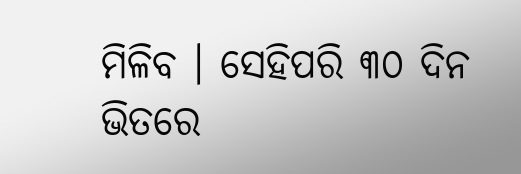ମିଳିବ । ସେହିପରି ୩୦ ଦିନ ଭିତରେ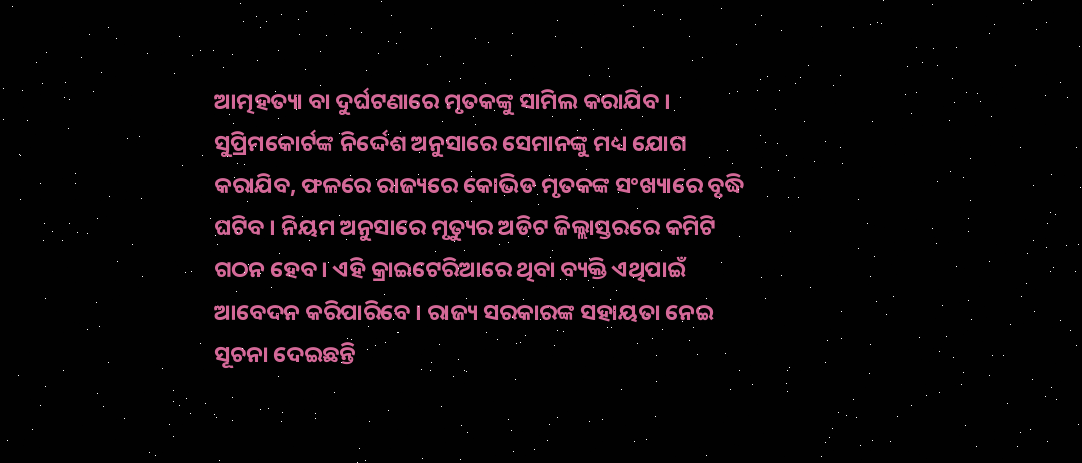ଆତ୍ମହତ୍ୟା ବା ଦୁର୍ଘଟଣାରେ ମୃତକଙ୍କୁ ସାମିଲ କରାଯିବ । ସୁପ୍ରିମକୋର୍ଟଙ୍କ ନିର୍ଦ୍ଦେଶ ଅନୁସାରେ ସେମାନଙ୍କୁ ମଧ୍ୟ ଯୋଗ କରାଯିବ, ଫଳରେ ରାଜ୍ୟରେ କୋଭିଡ ମୃତକଙ୍କ ସଂଖ୍ୟାରେ ବୃଦ୍ଧି ଘଟିବ । ନିୟମ ଅନୁସାରେ ମୃତ୍ୟୁର ଅଡିଟ ଜିଲ୍ଲାସ୍ତରରେ କମିଟି ଗଠନ ହେବ । ଏହି କ୍ରାଇଟେରିଆରେ ଥିବା ବ୍ୟକ୍ତି ଏଥିପାଇଁ ଆବେଦନ କରିପାରିବେ । ରାଜ୍ୟ ସରକାରଙ୍କ ସହାୟତା ନେଇ ସୂଚନା ଦେଇଛନ୍ତି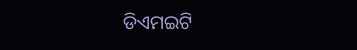ଡିଏମଇଟି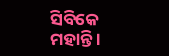ସିବିକେ ମହାନ୍ତି ।